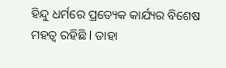ହିନ୍ଦୁ ଧର୍ମରେ ପ୍ରତ୍ୟେକ କାର୍ଯ୍ୟର ବିଶେଷ ମହତ୍ୱ ରହିଛି l ତାହା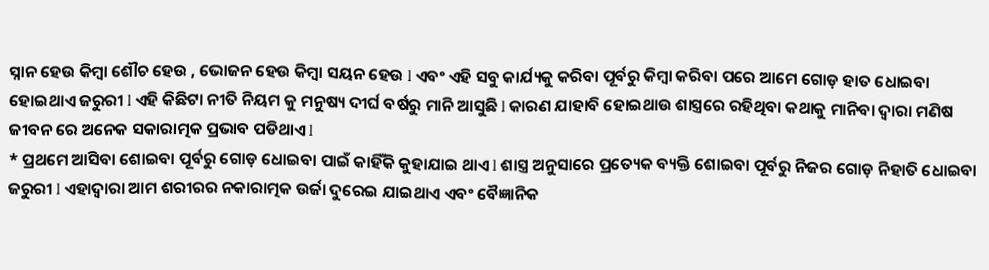ସ୍ନାନ ହେଉ କିମ୍ବା ଶୌଚ ହେଉ , ଭୋଜନ ହେଉ କିମ୍ବା ସୟନ ହେଉ l ଏବଂ ଏହି ସବୁ କାର୍ଯ୍ୟକୁ କରିବା ପୂର୍ବରୁ କିମ୍ବା କରିବା ପରେ ଆମେ ଗୋଡ଼ ହାତ ଧୋଇବା ହୋଇଥାଏ ଜରୁରୀ l ଏହି କିଛିଟା ନୀତି ନିୟମ କୁ ମନୁଷ୍ୟ ଦୀର୍ଘ ବର୍ଷରୁ ମାନି ଆସୁଛି l କାରଣ ଯାହାବି ହୋଇଥାଉ ଶାସ୍ତ୍ରରେ ରହିଥିବା କଥାକୁ ମାନିବା ଦ୍ୱାରା ମଣିଷ ଜୀବନ ରେ ଅନେକ ସକାରାତ୍ମକ ପ୍ରଭାବ ପଡିଥାଏ l
* ପ୍ରଥମେ ଆସିବା ଶୋଇବା ପୂର୍ବରୁ ଗୋଡ଼ ଧୋଇବା ପାଇଁ କାହିଁକି କୁହାଯାଇ ଥାଏ l ଶାସ୍ତ୍ର ଅନୁସାରେ ପ୍ରତ୍ୟେକ ବ୍ୟକ୍ତି ଶୋଇବା ପୂର୍ବରୁ ନିଜର ଗୋଡ଼ ନିହାତି ଧୋଇବା ଜରୁରୀ l ଏହାଦ୍ୱାରା ଆମ ଶରୀରର ନକାରାତ୍ମକ ଉର୍ଜା ଦୁରେଇ ଯାଇଥାଏ ଏବଂ ବୈଜ୍ଞାନିକ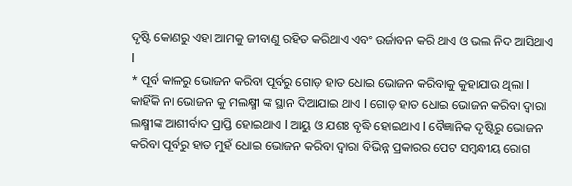ଦୃଷ୍ଟି କୋଣରୁ ଏହା ଆମକୁ ଜୀବାଣୁ ରହିତ କରିଥାଏ ଏବଂ ଉର୍ଜାବନ କରି ଥାଏ ଓ ଭଲ ନିଦ ଆସିଥାଏ l
* ପୂର୍ବ କାଳରୁ ଭୋଜନ କରିବା ପୂର୍ବରୁ ଗୋଡ଼ ହାତ ଧୋଇ ଭୋଜନ କରିବାକୁ କୁହାଯାଉ ଥିଲା l କାହିଁକି ନା ଭୋଜନ କୁ ମଲକ୍ଷ୍ମୀ ଙ୍କ ସ୍ଥାନ ଦିଆଯାଇ ଥାଏ l ଗୋଡ଼ ହାତ ଧୋଇ ଭୋଜନ କରିବା ଦ୍ୱାରା ଲକ୍ଷ୍ମୀଙ୍କ ଆଶୀର୍ବାଦ ପ୍ରାପ୍ତି ହୋଇଥାଏ l ଆୟୁ ଓ ଯଶଃ ବୃଦ୍ଧି ହୋଇଥାଏ l ବୈଜ୍ଞାନିକ ଦୃଷ୍ଟିରୁ ଭୋଜନ କରିବା ପୂର୍ବରୁ ହାତ ମୁହଁ ଧୋଇ ଭୋଜନ କରିବା ଦ୍ୱାରା ବିଭିନ୍ନ ପ୍ରକାରର ପେଟ ସମ୍ବନ୍ଧୀୟ ରୋଗ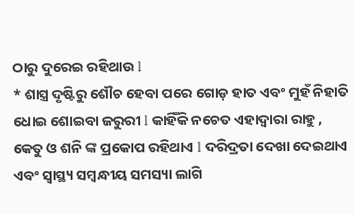ଠାରୁ ଦୁରେଇ ରହିଥାଉ l
* ଶାସ୍ତ୍ର ଦୃଷ୍ଟିରୁ ଶୌଚ ହେବା ପରେ ଗୋଡ଼ ହାତ ଏବଂ ମୁହଁ ନିହାତି ଧୋଇ ଶୋଇବା ଜରୁରୀ l କାହିଁକି ନଚେତ ଏହାଦ୍ୱାରା ରାହୁ , କେତୁ ଓ ଶନି ଙ୍କ ପ୍ରକୋପ ରହିଥାଏ l ଦରିଦ୍ରତା ଦେଖା ଦେଇଥାଏ ଏବଂ ସ୍ୱାସ୍ଥ୍ୟ ସମ୍ବନ୍ଧୀୟ ସମସ୍ୟା ଲାଗି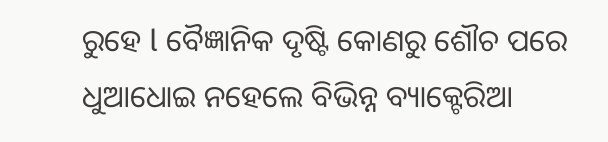ରୁହେ l ବୈଜ୍ଞାନିକ ଦୃଷ୍ଟି କୋଣରୁ ଶୌଚ ପରେ ଧୁଆଧୋଇ ନହେଲେ ବିଭିନ୍ନ ବ୍ୟାକ୍ଟେରିଆ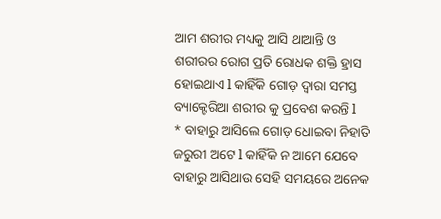ଆମ ଶରୀର ମଧ୍ୟକୁ ଆସି ଥାଆନ୍ତି ଓ ଶରୀରର ରୋଗ ପ୍ରତି ରୋଧକ ଶକ୍ତି ହ୍ରାସ ହୋଇଥାଏ l କାହିଁକି ଗୋଡ଼ ଦ୍ୱାରା ସମସ୍ତ ବ୍ୟାକ୍ଟେରିଆ ଶରୀର କୁ ପ୍ରବେଶ କରନ୍ତି l
* ବାହାରୁ ଆସିଲେ ଗୋଡ଼ ଧୋଇବା ନିହାତି ଜରୁରୀ ଅଟେ l କାହିଁକି ନ ଆମେ ଯେବେ ବାହାରୁ ଆସିଥାଉ ସେହି ସମୟରେ ଅନେକ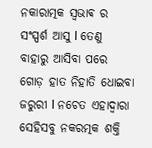ନକାରାତ୍ମକ ସ୍ଵଭାଵ ର ସଂସ୍ପର୍ଶ ଆସୁ l ତେଣୁ ବାହାରୁ ଆସିବା ପରେ ଗୋଡ଼ ହାତ ନିହାତି ଧୋଇବା ଜରୁରୀ l ନଚେତ ଏହାଦ୍ୱାରା ସେହିସବୁ ନକରତ୍ମକ ଶକ୍ତି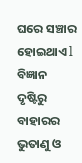ଘରେ ସଞ୍ଚାର ହୋଇଥାଏ l ବିଜ୍ଞାନ ଦୃଷ୍ଟିରୁ ବାହାରର ଭୁତାଣୁ ଓ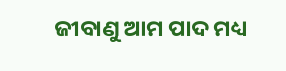ଜୀବାଣୁ ଆମ ପାଦ ମଧ୍ୟ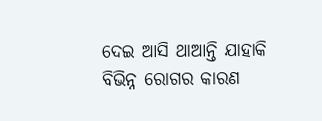ଦେଇ ଆସି ଥାଆନ୍ତି ଯାହାକି ବିଭିନ୍ନ ରୋଗର କାରଣ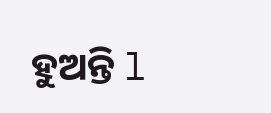ହୁଅନ୍ତି l